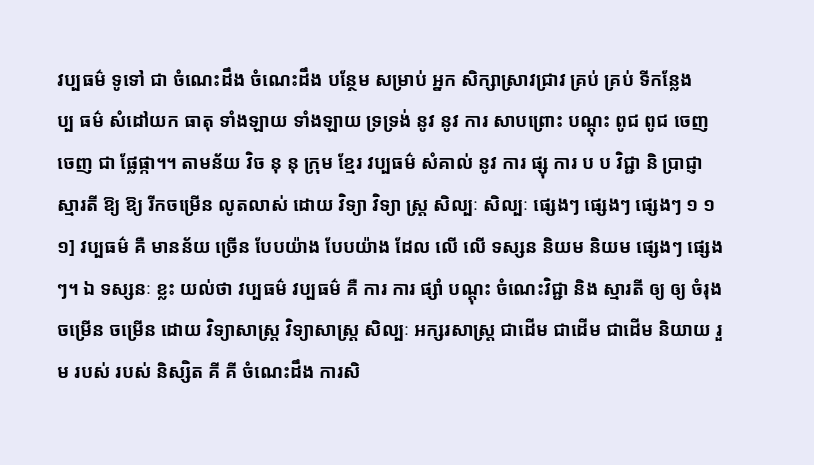វប្បធម៌ ទូទៅ ជា ចំណេះដឹង ចំណេះដឹង បន្ថែម សម្រាប់ អ្នក សិក្សាស្រាវជ្រាវ គ្រប់ គ្រប់ ទីកន្លែង
ប្ប ធម៌ សំដៅយក ធាតុ ទាំងឡាយ ទាំងឡាយ ទ្រទ្រង់ នូវ នូវ ការ សាបព្រោះ បណ្ដុះ ពូជ ពូជ ចេញ ចេញ ជា ផ្លែផ្កា។។ តាមន័យ វិច នុ នុ ក្រុម ខ្មែរ វប្បធម៌ សំគាល់ នូវ ការ ផ្សុ ការ ប ប វិជ្ជា និ ប្រាជ្ញា ស្មារតី ឱ្យ ឱ្យ រីកចម្រើន លូតលាស់ ដោយ វិទ្យា វិទ្យា ស្រ្ត សិល្បៈ សិល្បៈ ផ្សេងៗ ផ្សេងៗ ផ្សេងៗ ១ ១ ១] វប្បធម៌ គឺ មានន័យ ច្រើន បែបយ៉ាង បែបយ៉ាង ដែល លើ លើ ទស្សន និយម និយម ផ្សេងៗ ផ្សេងៗ។ ឯ ទស្សនៈ ខ្លះ យល់ថា វប្បធម៌ វប្បធម៌ គឺ ការ ការ ផ្សាំ បណ្ដុះ ចំណេះវិជ្ជា និង ស្មារតី ឲ្យ ឲ្យ ចំរុង ចម្រើន ចម្រើន ដោយ វិទ្យាសាស្ត្រ វិទ្យាសាស្ត្រ សិល្បៈ អក្សរសាស្ត្រ ជាដើម ជាដើម ជាដើម និយាយ រួម របស់ របស់ និស្សិត គី គី ចំណេះដឹង ការសិ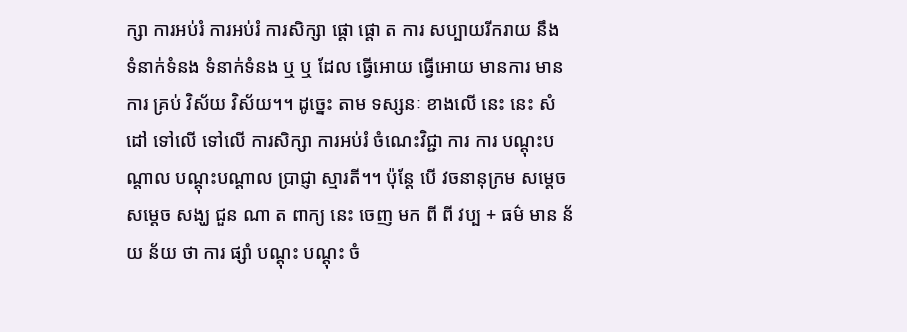ក្សា ការអប់រំ ការអប់រំ ការសិក្សា ផ្តោ ផ្តោ ត ការ សប្បាយរីករាយ នឹង ទំនាក់ទំនង ទំនាក់ទំនង ឬ ឬ ដែល ធ្វើអោយ ធ្វើអោយ មានការ មានការ គ្រប់ វិស័យ វិស័យ។។ ដូច្នេះ តាម ទស្សនៈ ខាងលើ នេះ នេះ សំដៅ ទៅលើ ទៅលើ ការសិក្សា ការអប់រំ ចំណេះវិជ្ជា ការ ការ បណ្តុះបណ្តាល បណ្តុះបណ្តាល ប្រាជ្ញា ស្មារតី។។ ប៉ុន្តែ បើ វចនានុក្រម សម្ដេច សម្ដេច សង្ឃ ជួន ណា ត ពាក្យ នេះ ចេញ មក ពី ពី វប្ប + ធម៌ មាន ន័យ ន័យ ថា ការ ផ្សាំ បណ្ដុះ បណ្ដុះ ចំ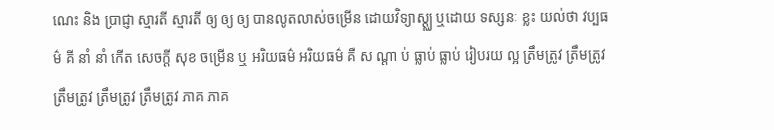ណេះ និង ប្រាជ្ញា ស្មារតី ស្មារតី ឲ្យ ឲ្យ ឲ្យ បានលូតលាស់ចម្រើន ដោយវិទ្យាស្ត្ឈ ឬដោយ ទស្សនៈ ខ្លះ យល់ថា វប្បធម៌ គី នាំ នាំ កើត សេចក្តី សុខ ចម្រើន ឬ អរិយធម៌ អរិយធម៌ គឺ ស ណ្តា ប់ ធ្លាប់ ធ្លាប់ រៀបរយ ល្អ ត្រឹមត្រូវ ត្រឹមត្រូវ ត្រឹមត្រូវ ត្រឹមត្រូវ ត្រឹមត្រូវ ភាគ ភាគ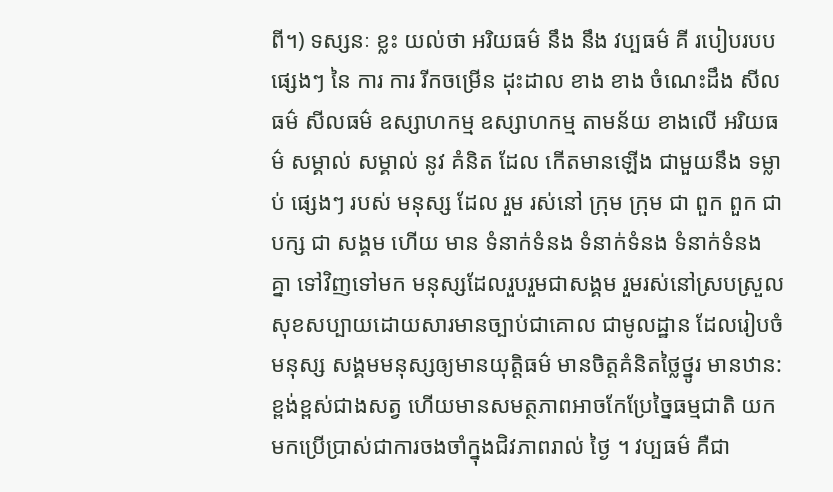ពី។) ទស្សនៈ ខ្លះ យល់ថា អរិយធម៌ នឹង នឹង វប្បធម៌ គី របៀបរបប ផ្សេងៗ នៃ ការ ការ រីកចម្រើន ដុះដាល ខាង ខាង ចំណេះដឹង សីលធម៌ សីលធម៌ ឧស្សាហកម្ម ឧស្សាហកម្ម តាមន័យ ខាងលើ អរិយធម៌ សម្គាល់ សម្គាល់ នូវ គំនិត ដែល កើតមានឡើង ជាមួយនឹង ទម្លាប់ ផ្សេងៗ របស់ មនុស្ស ដែល រួម រស់នៅ ក្រុម ក្រុម ជា ពួក ពួក ជា បក្ស ជា សង្គម ហើយ មាន ទំនាក់ទំនង ទំនាក់ទំនង ទំនាក់ទំនង គ្នា ទៅវិញទៅមក មនុស្សដែលរួបរួមជាសង្គម រួមរស់នៅស្របស្រួល សុខសប្បាយដោយសារមានច្បាប់ជាគោល ជាមូលដ្ឋាន ដែលរៀបចំមនុស្ស សង្គមមនុស្សឲ្យមានយុត្តិធម៌ មានចិត្តគំនិតថ្លៃថ្នូរ មានឋាន:ខ្ពង់ខ្ពស់ជាងសត្វ ហើយមានសមត្ថភាពអាចកែប្រែច្នៃធម្មជាតិ យកមកប្រើប្រាស់ជាការចងចាំក្នុងជិវភាពរាល់ ថ្ងៃ ។ វប្បធម៌ គឺជា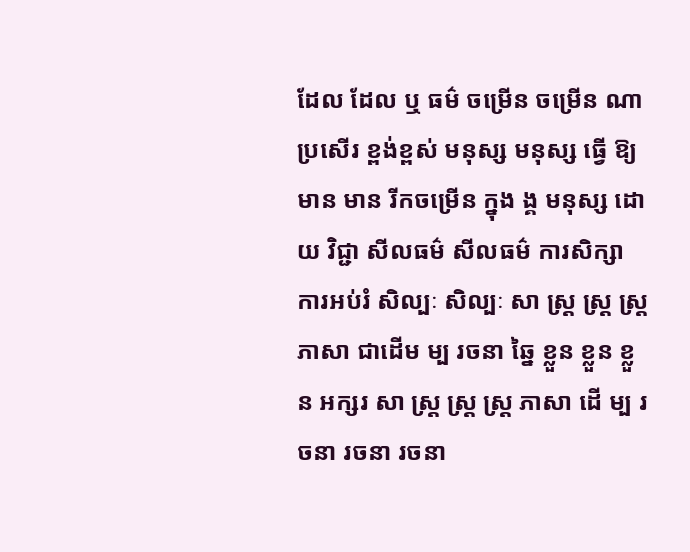ដែល ដែល ឬ ធម៌ ចម្រើន ចម្រើន ណា ប្រសើរ ខ្ពង់ខ្ពស់ មនុស្ស មនុស្ស ធ្វើ ឱ្យ មាន មាន រីកចម្រើន ក្នុង ង្គ មនុស្ស ដោយ វិជ្ជា សីលធម៌ សីលធម៌ ការសិក្សា ការអប់រំ សិល្បៈ សិល្បៈ សា ស្រ្ត ស្រ្ត ស្រ្ត ភាសា ជាដើម ម្ប រចនា ឆ្នៃ ខ្លួន ខ្លួន ខ្លួន អក្សរ សា ស្រ្ត ស្រ្ត ស្រ្ត ភាសា ដើ ម្ប រចនា រចនា រចនា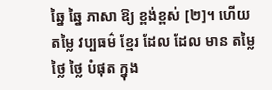ឆ្នៃ ឆ្នៃ ភាសា ឱ្យ ខ្ពង់ខ្ពស់ [២]។ ហើយ តម្លៃ វប្បធម៌ ខ្មែរ ដែល ដែល មាន តម្លៃ ថ្លៃ ថ្លៃ បំផុត ក្នុង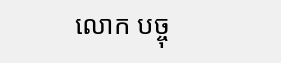លោក បច្ចុ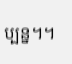ប្បន្ន។។